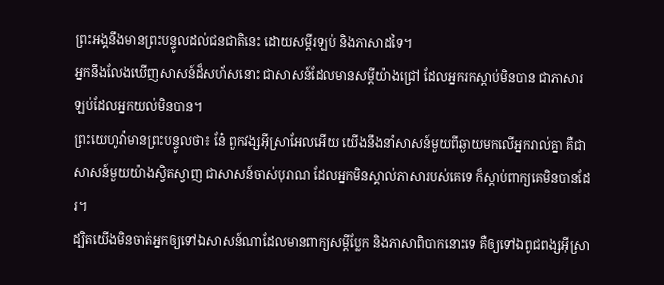ព្រះអង្គនឹងមានព្រះបន្ទូលដល់ជនជាតិនេះ ដោយសម្ដីរឡប់ និងភាសាដទៃ។
អ្នកនឹងលែងឃើញសាសន៍ដ៏សហ័សនោះ ជាសាសន៍ដែលមានសម្ដីយ៉ាងជ្រៅ ដែលអ្នករកស្តាប់មិនបាន ជាភាសារឡប់ដែលអ្នកយល់មិនបាន។
ព្រះយេហូវ៉ាមានព្រះបន្ទូលថា៖ នែ៎ ពួកវង្សអ៊ីស្រាអែលអើយ យើងនឹងនាំសាសន៍មួយពីឆ្ងាយមកលើអ្នករាល់គ្នា គឺជាសាសន៍មួយយ៉ាងស្វិតស្វាញ ជាសាសន៍ចាស់បុរាណ ដែលអ្នកមិនស្គាល់ភាសារបស់គេទេ ក៏ស្តាប់ពាក្យគេមិនបានដែរ។
ដ្បិតយើងមិនចាត់អ្នកឲ្យទៅឯសាសន៍ណាដែលមានពាក្យសម្ដីប្លែក និងភាសាពិបាកនោះទេ គឺឲ្យទៅឯពូជពង្សអ៊ីស្រា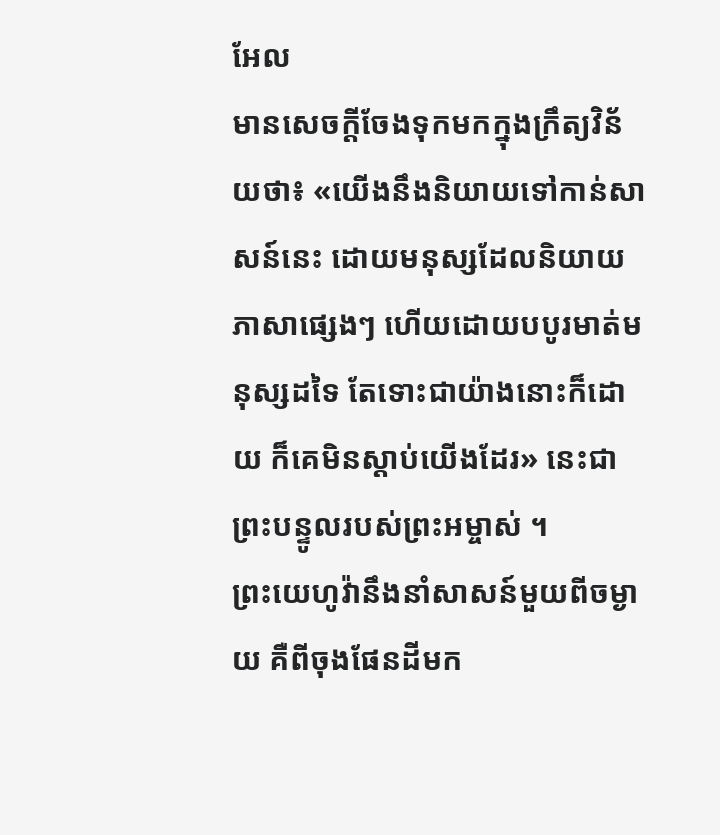អែល
មានសេចក្តីចែងទុកមកក្នុងក្រឹត្យវិន័យថា៖ «យើងនឹងនិយាយទៅកាន់សាសន៍នេះ ដោយមនុស្សដែលនិយាយភាសាផ្សេងៗ ហើយដោយបបូរមាត់មនុស្សដទៃ តែទោះជាយ៉ាងនោះក៏ដោយ ក៏គេមិនស្តាប់យើងដែរ» នេះជាព្រះបន្ទូលរបស់ព្រះអម្ចាស់ ។
ព្រះយេហូវ៉ានឹងនាំសាសន៍មួយពីចម្ងាយ គឺពីចុងផែនដីមក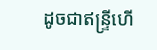ដូចជាឥន្ទ្រីហើ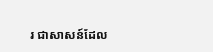រ ជាសាសន៍ដែល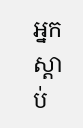អ្នកស្តាប់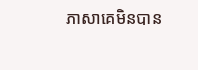ភាសាគេមិនបាន